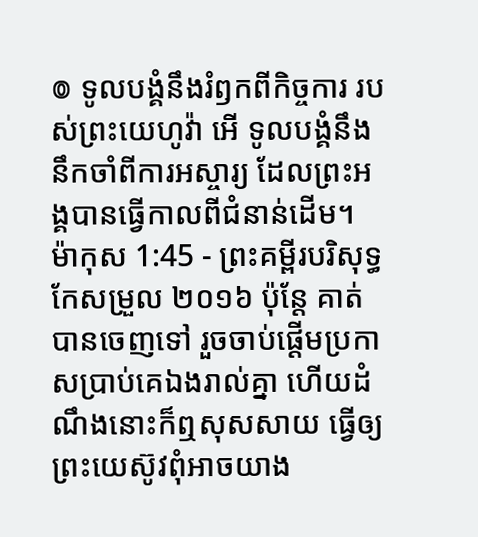៙ ទូលបង្គំនឹងរំឭកពីកិច្ចការ របស់ព្រះយេហូវ៉ា អើ ទូលបង្គំនឹងនឹកចាំពីការអស្ចារ្យ ដែលព្រះអង្គបានធ្វើកាលពីជំនាន់ដើម។
ម៉ាកុស 1:45 - ព្រះគម្ពីរបរិសុទ្ធកែសម្រួល ២០១៦ ប៉ុន្តែ គាត់បានចេញទៅ រួចចាប់ផ្ដើមប្រកាសប្រាប់គេឯងរាល់គ្នា ហើយដំណឹងនោះក៏ឮសុសសាយ ធ្វើឲ្យព្រះយេស៊ូវពុំអាចយាង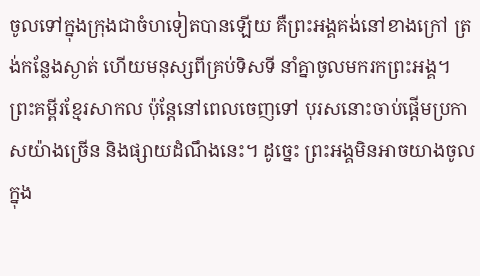ចូលទៅក្នុងក្រុងជាចំហទៀតបានឡើយ គឺព្រះអង្គគង់នៅខាងក្រៅ ត្រង់កន្លែងស្ងាត់ ហើយមនុស្សពីគ្រប់ទិសទី នាំគ្នាចូលមករកព្រះអង្គ។ ព្រះគម្ពីរខ្មែរសាកល ប៉ុន្តែនៅពេលចេញទៅ បុរសនោះចាប់ផ្ដើមប្រកាសយ៉ាងច្រើន និងផ្សាយដំណឹងនេះ។ ដូច្នេះ ព្រះអង្គមិនអាចយាងចូលក្នុង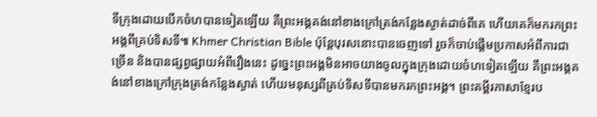ទីក្រុងដោយបើកចំហបានទៀតឡើយ គឺព្រះអង្គគង់នៅខាងក្រៅត្រង់កន្លែងស្ងាត់ដាច់ពីគេ ហើយគេក៏មករកព្រះអង្គពីគ្រប់ទិសទី៕ Khmer Christian Bible ប៉ុន្ដែបុរសនោះបានចេញទៅ រួចក៏ចាប់ផ្ដើមប្រកាសអំពីការជាច្រើន និងបានផ្សព្វផ្សាយអំពីរឿងនេះ ដូច្នេះព្រះអង្គមិនអាចយាងចូលក្នុងក្រុងដោយចំហទៀតឡើយ គឺព្រះអង្គគង់នៅខាងក្រៅក្រុងត្រង់កន្លែងស្ងាត់ ហើយមនុស្សពីគ្រប់ទិសទីបានមករកព្រះអង្គ។ ព្រះគម្ពីរភាសាខ្មែរប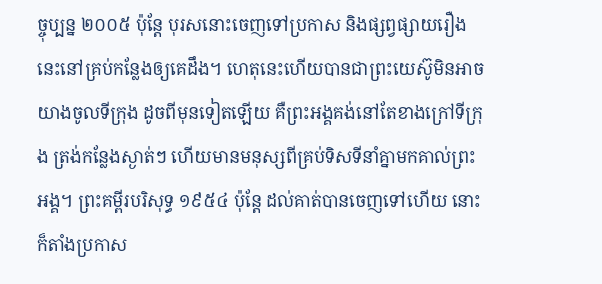ច្ចុប្បន្ន ២០០៥ ប៉ុន្តែ បុរសនោះចេញទៅប្រកាស និងផ្សព្វផ្សាយរឿងនេះនៅគ្រប់កន្លែងឲ្យគេដឹង។ ហេតុនេះហើយបានជាព្រះយេស៊ូមិនអាចយាងចូលទីក្រុង ដូចពីមុនទៀតឡើយ គឺព្រះអង្គគង់នៅតែខាងក្រៅទីក្រុង ត្រង់កន្លែងស្ងាត់ៗ ហើយមានមនុស្សពីគ្រប់ទិសទីនាំគ្នាមកគាល់ព្រះអង្គ។ ព្រះគម្ពីរបរិសុទ្ធ ១៩៥៤ ប៉ុន្តែ ដល់គាត់បានចេញទៅហើយ នោះក៏តាំងប្រកាស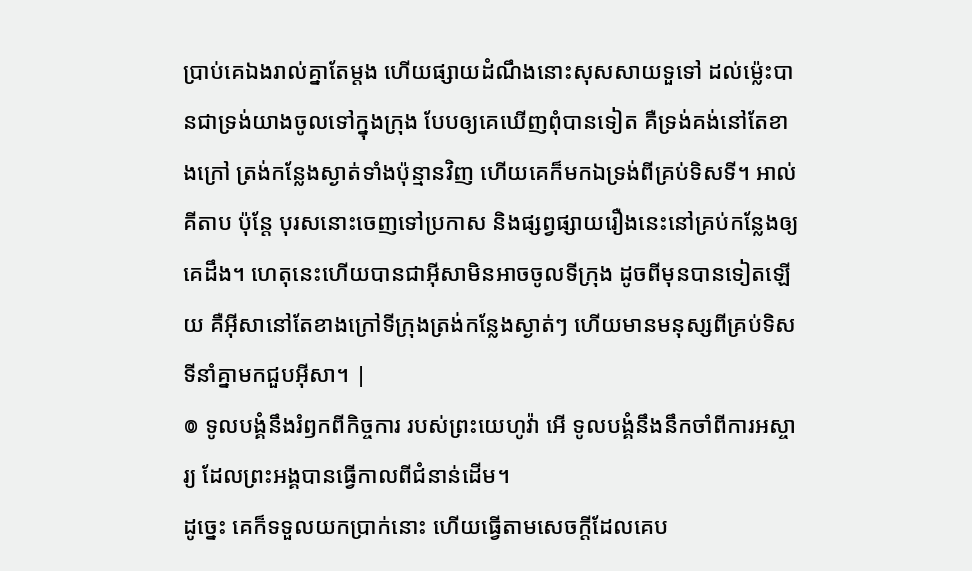ប្រាប់គេឯងរាល់គ្នាតែម្តង ហើយផ្សាយដំណឹងនោះសុសសាយទួទៅ ដល់ម៉្លេះបានជាទ្រង់យាងចូលទៅក្នុងក្រុង បែបឲ្យគេឃើញពុំបានទៀត គឺទ្រង់គង់នៅតែខាងក្រៅ ត្រង់កន្លែងស្ងាត់ទាំងប៉ុន្មានវិញ ហើយគេក៏មកឯទ្រង់ពីគ្រប់ទិសទី។ អាល់គីតាប ប៉ុន្ដែ បុរសនោះចេញទៅប្រកាស និងផ្សព្វផ្សាយរឿងនេះនៅគ្រប់កន្លែងឲ្យគេដឹង។ ហេតុនេះហើយបានជាអ៊ីសាមិនអាចចូលទីក្រុង ដូចពីមុនបានទៀតឡើយ គឺអ៊ីសានៅតែខាងក្រៅទីក្រុងត្រង់កន្លែងស្ងាត់ៗ ហើយមានមនុស្សពីគ្រប់ទិសទីនាំគ្នាមកជួបអ៊ីសា។ |
៙ ទូលបង្គំនឹងរំឭកពីកិច្ចការ របស់ព្រះយេហូវ៉ា អើ ទូលបង្គំនឹងនឹកចាំពីការអស្ចារ្យ ដែលព្រះអង្គបានធ្វើកាលពីជំនាន់ដើម។
ដូច្នេះ គេក៏ទទួលយកប្រាក់នោះ ហើយធ្វើតាមសេចក្ដីដែលគេប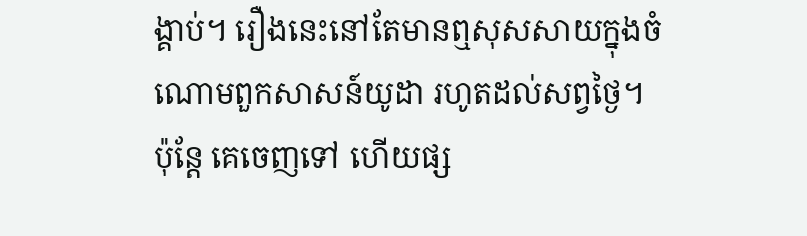ង្គាប់។ រឿងនេះនៅតែមានឮសុសសាយក្នុងចំណោមពួកសាសន៍យូដា រហូតដល់សព្វថ្ងៃ។
ប៉ុន្តែ គេចេញទៅ ហើយផ្ស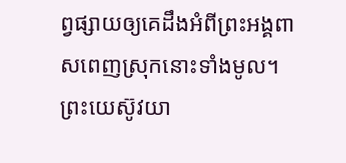ព្វផ្សាយឲ្យគេដឹងអំពីព្រះអង្គពាសពេញស្រុកនោះទាំងមូល។
ព្រះយេស៊ូវយា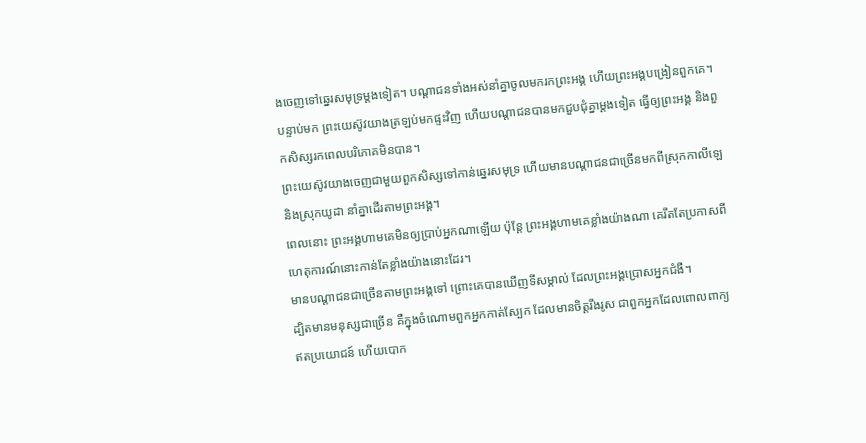ងចេញទៅឆ្នេរសមុទ្រម្តងទៀត។ បណ្ដាជនទាំងអស់នាំគ្នាចូលមករកព្រះអង្គ ហើយព្រះអង្គបង្រៀនពួកគេ។
បន្ទាប់មក ព្រះយេស៊ូវយាងត្រឡប់មកផ្ទះវិញ ហើយបណ្តាជនបានមកជួបជុំគ្នាម្តងទៀត ធ្វើឲ្យព្រះអង្គ និងពួកសិស្សរកពេលបរិភោគមិនបាន។
ព្រះយេស៊ូវយាងចេញជាមួយពួកសិស្សទៅកាន់ឆ្នេរសមុទ្រ ហើយមានបណ្តាជនជាច្រើនមកពីស្រុកកាលីឡេ និងស្រុកយូដា នាំគ្នាដើរតាមព្រះអង្គ។
ពេលនោះ ព្រះអង្គហាមគេមិនឲ្យប្រាប់អ្នកណាឡើយ ប៉ុន្តែ ព្រះអង្គហាមគេខ្លាំងយ៉ាងណា គេរឹតតែប្រកាសពីហេតុការណ៍នោះកាន់តែខ្លាំងយ៉ាងនោះដែរ។
មានបណ្តាជនជាច្រើនតាមព្រះអង្គទៅ ព្រោះគេបានឃើញទីសម្គាល់ ដែលព្រះអង្គប្រោសអ្នកជំងឺ។
ដ្បិតមានមនុស្សជាច្រើន គឺក្នុងចំណោមពួកអ្នកកាត់ស្បែក ដែលមានចិត្តរឹងរូស ជាពួកអ្នកដែលពោលពាក្យឥតប្រយោជន៍ ហើយបោក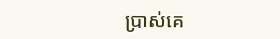ប្រាស់គេ